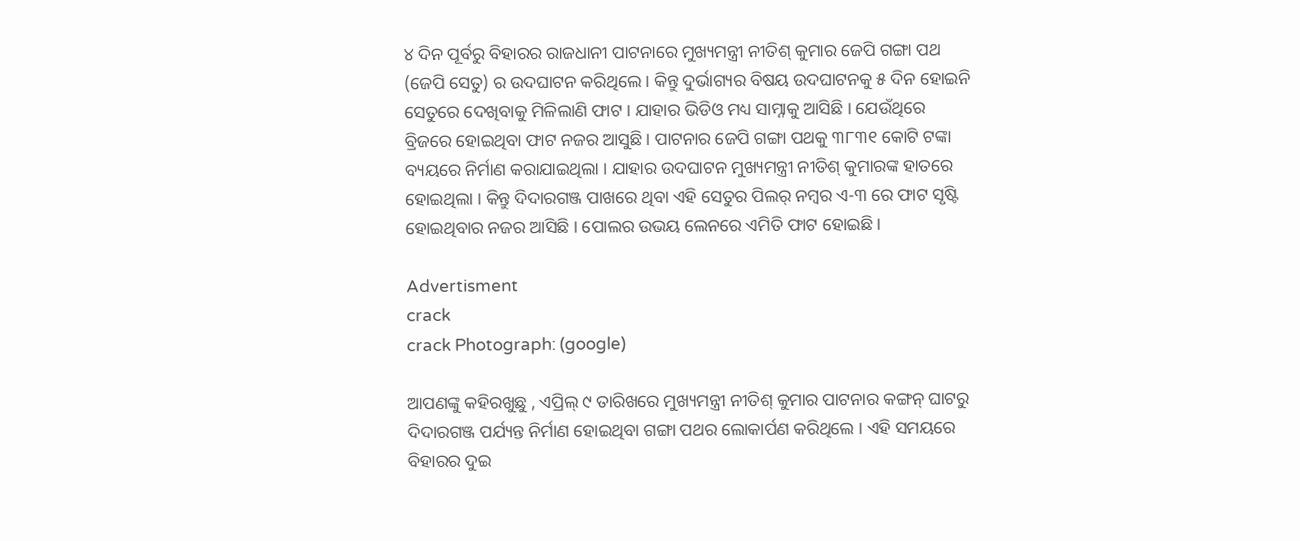୪ ଦିନ ପୂର୍ବରୁ ବିହାରର ରାଜଧାନୀ ପାଟନାରେ ମୁଖ୍ୟମନ୍ତ୍ରୀ ନୀତିଶ୍ କୁମାର ଜେପି ଗଙ୍ଗା ପଥ (ଜେପି ସେତୁ) ର ଉଦଘାଟନ କରିଥିଲେ । କିନ୍ତୁ ଦୁର୍ଭାଗ୍ୟର ବିଷୟ ଉଦଘାଟନକୁ ୫ ଦିନ ହୋଇନି ସେତୁରେ ଦେଖିବାକୁ ମିଳିଲାଣି ଫାଟ । ଯାହାର ଭିଡିଓ ମଧ୍ୟ ସାମ୍ନାକୁ ଆସିଛି । ଯେଉଁଥିରେ ବ୍ରିଜରେ ହୋଇଥିବା ଫାଟ ନଜର ଆସୁଛି । ପାଟନାର ଜେପି ଗଙ୍ଗା ପଥକୁ ୩୮୩୧ କୋଟି ଟଙ୍କା ବ୍ୟୟରେ ନିର୍ମାଣ କରାଯାଇଥିଲା । ଯାହାର ଉଦଘାଟନ ମୁଖ୍ୟମନ୍ତ୍ରୀ ନୀତିଶ୍ କୁମାରଙ୍କ ହାତରେ ହୋଇଥିଲା । କିନ୍ତୁ ଦିଦାରଗଞ୍ଜ ପାଖରେ ଥିବା ଏହି ସେତୁର ପିଲର୍ ନମ୍ବର ଏ-୩ ରେ ଫାଟ ସୃଷ୍ଟି ହୋଇଥିବାର ନଜର ଆସିଛି । ପୋଲର ଉଭୟ ଲେନରେ ଏମିତି ଫାଟ ହୋଇଛି ।

Advertisment
crack
crack Photograph: (google)

ଆପଣଙ୍କୁ କହିରଖୁଛୁ , ଏପ୍ରିଲ୍ ୯ ତାରିଖରେ ମୁଖ୍ୟମନ୍ତ୍ରୀ ନୀତିଶ୍ କୁମାର ପାଟନାର କଙ୍ଗନ୍ ଘାଟରୁ ଦିଦାରଗଞ୍ଜ ପର୍ଯ୍ୟନ୍ତ ନିର୍ମାଣ ହୋଇଥିବା ଗଙ୍ଗା ପଥର ଲୋକାର୍ପଣ କରିଥିଲେ । ଏହି ସମୟରେ ବିହାରର ଦୁଇ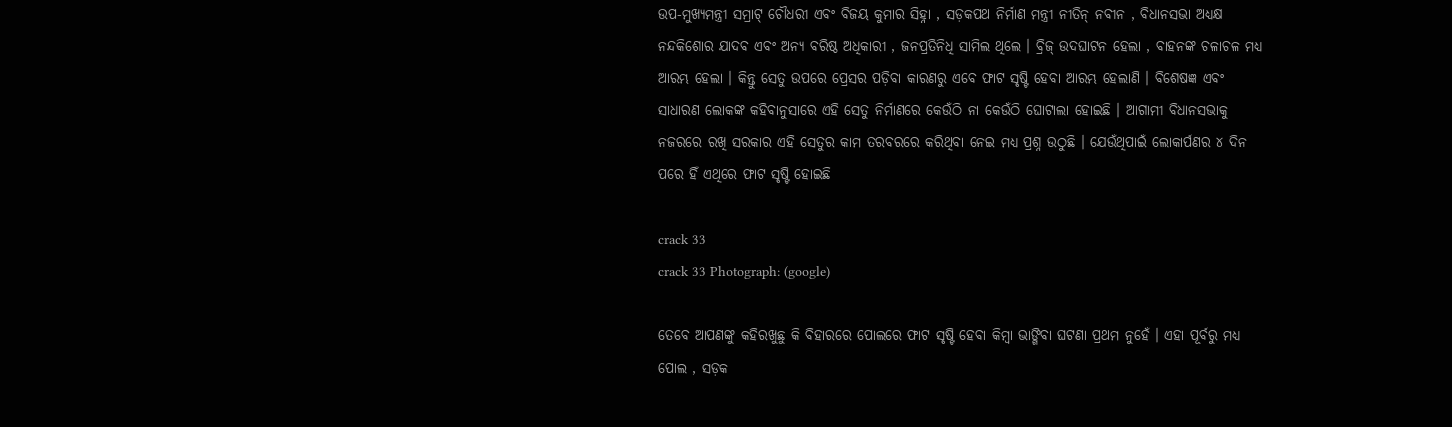ଉପ-ମୁଖ୍ୟମନ୍ତ୍ରୀ ସମ୍ରାଟ୍ ଚୌଧରୀ ଏବଂ ବିଜୟ କୁମାର ସିହ୍ନା , ସଡ଼କପଥ ନିର୍ମାଣ ମନ୍ତ୍ରୀ ନୀତିନ୍ ନବୀନ , ବିଧାନସଭା ଅଧ୍ୟକ୍ଷ ନନ୍ଦକିଶୋର ଯାଦବ ଏବଂ ଅନ୍ୟ ବରିଷ୍ଠ ଅଧିକାରୀ , ଜନପ୍ରତିନିଧି ସାମିଲ ଥିଲେ । ବ୍ରିଜ୍ ଉଦଘାଟନ ହେଲା , ବାହନଙ୍କ ଚଳାଚଳ ମଧ୍ୟ ଆରମ୍ଭ ହେଲା । କିନ୍ତୁ ସେତୁ ଉପରେ ପ୍ରେସର ପଡ଼ିବା କାରଣରୁ ଏବେ ଫାଟ ସୃଷ୍ଟି ହେବା ଆରମ୍ଭ ହେଲାଣି । ବିଶେଷଜ୍ଞ ଏବଂ ସାଧାରଣ ଲୋକଙ୍କ କହିବାନୁସାରେ ଏହି ସେତୁ ନିର୍ମାଣରେ କେଉଁଠି ନା କେଉଁଠି ଘୋଟାଲା ହୋଇଛି । ଆଗାମୀ ବିଧାନସଭାକୁ ନଜରରେ ରଖି ସରକାର ଏହି ସେତୁର କାମ ତରବରରେ କରିଥିବା ନେଇ ମଧ୍ୟ ପ୍ରଶ୍ନ ଉଠୁଛି । ଯେଉଁଥିପାଇଁ ଲୋକାର୍ପଣର ୪ ଦିନ ପରେ ହିଁ ଏଥିରେ ଫାଟ ସୃଷ୍ଟି ହୋଇଛି

crack 33
crack 33 Photograph: (google)

ତେବେ ଆପଣଙ୍କୁ କହିରଖୁଛୁ କି ବିହାରରେ ପୋଲରେ ଫାଟ ସୃଷ୍ଟି ହେବା କିମ୍ବା ଭାଙ୍ଗିବା ଘଟଣା ପ୍ରଥମ ନୁହେଁ । ଏହା ପୂର୍ବରୁ ମଧ୍ୟ ପୋଲ , ସଡ଼କ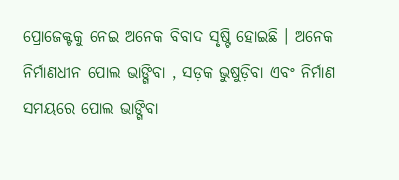ପ୍ରୋଜେକ୍ଟକୁ ନେଇ ଅନେକ ବିବାଦ ସୃଷ୍ଟି ହୋଇଛି । ଅନେକ ନିର୍ମାଣଧୀନ ପୋଲ ଭାଙ୍ଗିବା , ସଡ଼କ ଭୁଷୁଡ଼ିବା ଏବଂ ନିର୍ମାଣ ସମୟରେ ପୋଲ ଭାଙ୍ଗିବା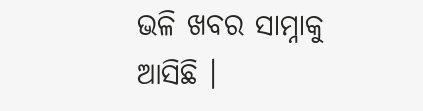ଭଳି ଖବର ସାମ୍ନାକୁ ଆସିଛି ।